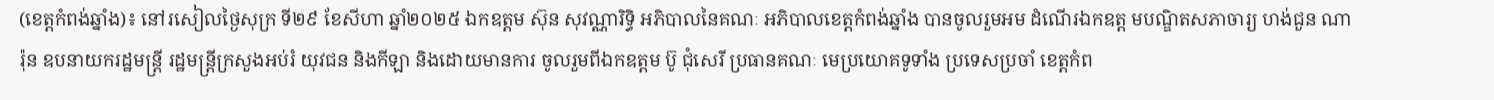(ខេត្តកំពង់ឆ្នាំង)៖ នៅរសៀលថ្ងៃសុក្រ ទី២៩ ខែសីហា ឆ្នាំ២០២៥ ឯកឧត្តម ស៊ុន សុវណ្ណារិទ្ធិ អភិបាលនៃគណៈ អភិបាលខេត្តកំពង់ឆ្នាំង បានចូលរួមអម ដំណើរឯកឧត្ត មបណ្ឌិតសភាចារ្យ ហង់ជួន ណារ៉ុន ឧបនាយករដ្ឋមន្ត្រី រដ្ឋមន្ត្រីក្រសួងអប់រំ យុវជន និងកីឡា និងដោយមានការ ចូលរួមពីឯកឧត្តម ប៊ូ ជុំសេរី ប្រធានគណៈ មេប្រយោគទូទាំង ប្រទេសប្រចាំ ខេត្តកំព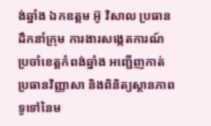ង់ឆ្នាំង ឯកឧត្តម អ៊ូ វិសាល ប្រធានដឹកនាំក្រុម ការងារសង្កេតការណ៍ ប្រចាំខេត្តកំពង់ឆ្នាំង អញ្ជើញកាត់ ប្រធានវិញ្ញាសា និងពិនិត្យស្ថានភាព ទូទៅនៃម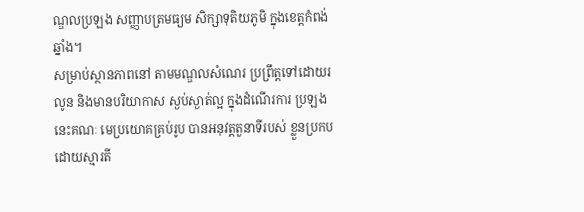ណ្ឌលប្រឡង សញ្ញាបត្រមធ្យម សិក្សាទុតិយភូមិ ក្នុងខេត្តកំពង់ឆ្នាំង។
សម្រាប់ស្ថានភាពនៅ តាមមណ្ឌលសំណេរ ប្រព្រឹត្តទៅដោយរលូន និងមានបរិយាកាស ស្ងប់ស្ងាត់ល្អ ក្នុងដំណើរការ ប្រឡងនេះគណៈ មេប្រយោគគ្រប់រូប បានអនុវត្តតួនាទីរបស់ ខ្លួនប្រកបដោយស្មារតី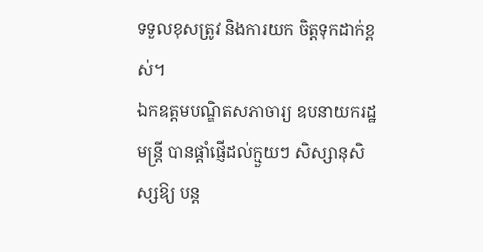ទទួលខុសត្រូវ និងការយក ចិត្តទុកដាក់ខ្ពស់។
ឯកឧត្តមបណ្ឌិតសភាចារ្យ ឧបនាយករដ្ឋមន្ត្រី បានផ្ដាំផ្ញើដល់ក្មួយៗ សិស្សានុសិស្សឱ្យ បន្ដ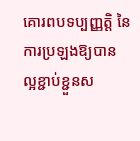គោរពបទប្បញ្ញត្តិ នៃការប្រឡងឱ្យបាន ល្អខ្ជាប់ខ្ជួនស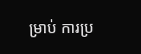ម្រាប់ ការប្រ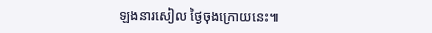ឡងនារសៀល ថ្ងៃចុងក្រោយនេះ៕